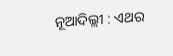ନୂଆଦିଲ୍ଲୀ : ଏଥର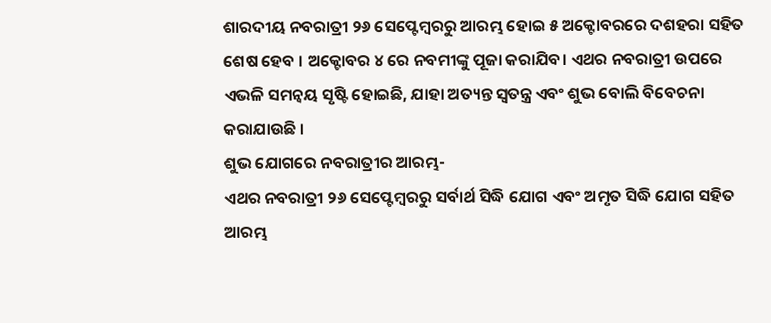ଶାରଦୀୟ ନବରାତ୍ରୀ ୨୬ ସେପ୍ଟେମ୍ବରରୁ ଆରମ୍ଭ ହୋଇ ୫ ଅକ୍ଟୋବରରେ ଦଶହରା ସହିତ ଶେଷ ହେବ । ଅକ୍ଟୋବର ୪ ରେ ନବମୀଙ୍କୁ ପୂଜା କରାଯିବ। ଏଥର ନବରାତ୍ରୀ ଉପରେ ଏଭଳି ସମନ୍ୱୟ ସୃଷ୍ଟି ହୋଇଛି, ଯାହା ଅତ୍ୟନ୍ତ ସ୍ୱତନ୍ତ୍ର ଏବଂ ଶୁଭ ବୋଲି ବିବେଚନା କରାଯାଉଛି ।
ଶୁଭ ଯୋଗରେ ନବରାତ୍ରୀର ଆରମ୍ଭ-
ଏଥର ନବରାତ୍ରୀ ୨୬ ସେପ୍ଟେମ୍ବରରୁ ସର୍ବାର୍ଥ ସିଦ୍ଧି ଯୋଗ ଏବଂ ଅମୃତ ସିଦ୍ଧି ଯୋଗ ସହିତ ଆରମ୍ଭ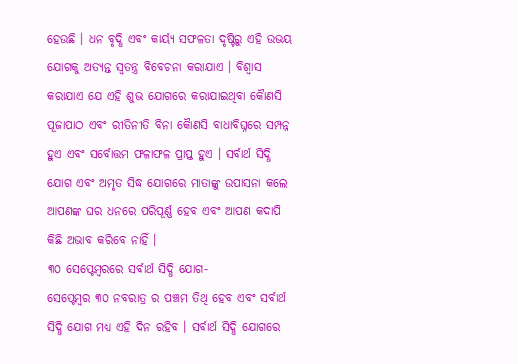ହେଉଛି । ଧନ ବୃଦ୍ଧି ଏବଂ କାର୍ୟ୍ୟ ସଫଳତା ଦୃଷ୍ଟିରୁ ଏହି ଉଭୟ ଯୋଗକୁ ଅତ୍ୟନ୍ତ ସ୍ୱତନ୍ତ୍ର ବିବେଚନା କରାଯାଏ । ବିଶ୍ୱାସ କରାଯାଏ ଯେ ଏହି ଶୁଭ ଯୋଗରେ କରାଯାଇଥିବା କୈାଣସି ପୂଜାପାଠ ଏବଂ ରୀତିନୀତି ବିନା କୈାଣସି ବାଧାବିଘ୍ନରେ ସମ୍ପନ୍ନ ହୁଏ ଏବଂ ସର୍ବୋତ୍ତମ ଫଳାଫଳ ପ୍ରାପ୍ତ ହୁଏ । ସର୍ବାର୍ଥ ସିଦ୍ଧି ଯୋଗ ଏବଂ ଅମୃତ ସିଦ୍ଧ ଯୋଗରେ ମାତାଙ୍କୁ ଉପାସନା କଲେ ଆପଣଙ୍କ ଘର ଧନରେ ପରିପୂର୍ଣ୍ଣ ହେବ ଏବଂ ଆପଣ କଦାପି କିଛି ଅଭାବ କରିବେ ନାହିଁ ।
୩୦ ସେପ୍ଟେମ୍ବରରେ ସର୍ବାର୍ଥ ସିଦ୍ଧି ଯୋଗ-
ସେପ୍ଟେମ୍ବର ୩୦ ନବରାତ୍ର ର ପଞ୍ଚମ ତିଥି ହେବ ଏବଂ ସର୍ବାର୍ଥ ସିଦ୍ଧି ଯୋଗ ମଧ୍ୟ ଏହି ଦିନ ରହିବ । ସର୍ବାର୍ଥ ସିଦ୍ଧି ଯୋଗରେ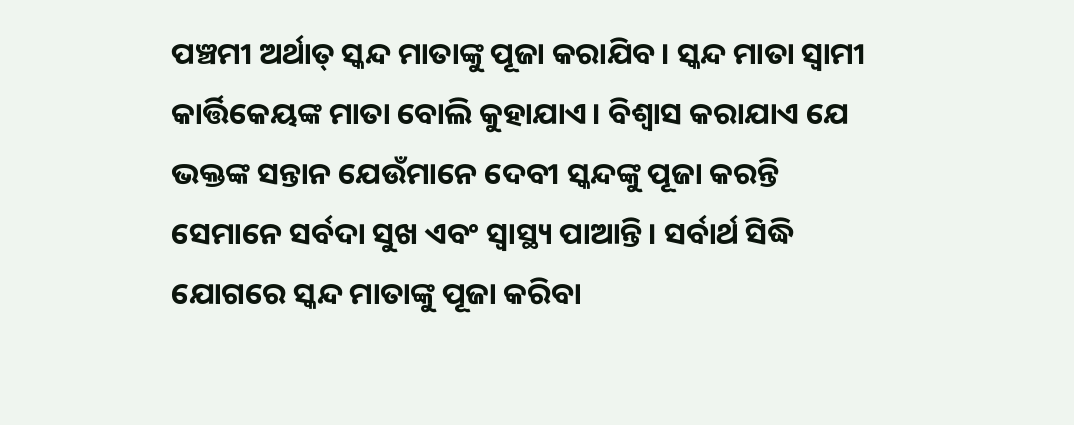ପଞ୍ଚମୀ ଅର୍ଥାତ୍ ସ୍କନ୍ଦ ମାତାଙ୍କୁ ପୂଜା କରାଯିବ। ସ୍କନ୍ଦ ମାତା ସ୍ୱାମୀ କାର୍ତ୍ତିକେୟଙ୍କ ମାତା ବୋଲି କୁହାଯାଏ। ବିଶ୍ୱାସ କରାଯାଏ ଯେ ଭକ୍ତଙ୍କ ସନ୍ତାନ ଯେଉଁମାନେ ଦେବୀ ସ୍କନ୍ଦଙ୍କୁ ପୂଜା କରନ୍ତି ସେମାନେ ସର୍ବଦା ସୁଖ ଏବଂ ସ୍ୱାସ୍ଥ୍ୟ ପାଆନ୍ତି। ସର୍ବାର୍ଥ ସିଦ୍ଧି ଯୋଗରେ ସ୍କନ୍ଦ ମାତାଙ୍କୁ ପୂଜା କରିବା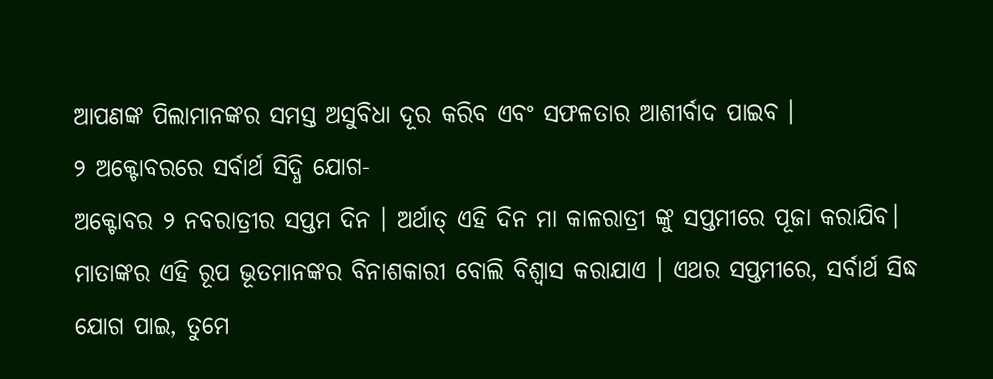ଆପଣଙ୍କ ପିଲାମାନଙ୍କର ସମସ୍ତ ଅସୁବିଧା ଦୂର କରିବ ଏବଂ ସଫଳତାର ଆଶୀର୍ବାଦ ପାଇବ ।
୨ ଅକ୍ଟୋବରରେ ସର୍ବାର୍ଥ ସିଦ୍ଧି ଯୋଗ-
ଅକ୍ଟୋବର ୨ ନବରାତ୍ରୀର ସପ୍ତମ ଦିନ । ଅର୍ଥାତ୍ ଏହି ଦିନ ମା କାଳରାତ୍ରୀ ଙ୍କୁ ସପ୍ତମୀରେ ପୂଜା କରାଯିବ। ମାତାଙ୍କର ଏହି ରୂପ ଭୂତମାନଙ୍କର ବିନାଶକାରୀ ବୋଲି ବିଶ୍ୱାସ କରାଯାଏ । ଏଥର ସପ୍ତମୀରେ, ସର୍ବାର୍ଥ ସିଦ୍ଧ ଯୋଗ ପାଇ, ତୁମେ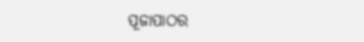ପୂଜାପାଠର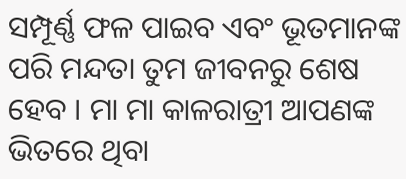ସମ୍ପୂର୍ଣ୍ଣ ଫଳ ପାଇବ ଏବଂ ଭୂତମାନଙ୍କ ପରି ମନ୍ଦତା ତୁମ ଜୀବନରୁ ଶେଷ ହେବ । ମା ମା କାଳରାତ୍ରୀ ଆପଣଙ୍କ ଭିତରେ ଥିବା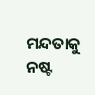ମନ୍ଦତାକୁ ନଷ୍ଟ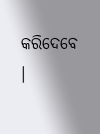କରିଦେବେ ।